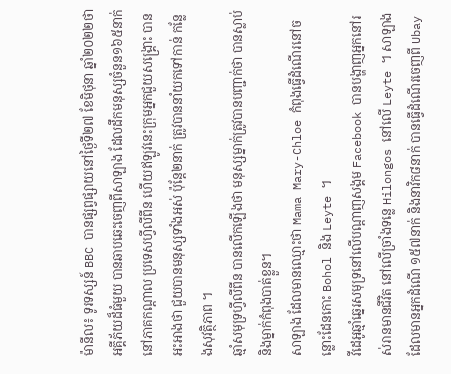ម៉ានីល៖ ទូរទស្សន៍ BBC បានផ្សព្វផ្សាយនៅថ្ងៃទី២៧ ខែមិថុនា ឆ្នាំ២០២២ថា អគ្គីភ័យដ៏ធំមួយ បានឆាបឆេះចេញពីសាឡាង ដែលដឹកមនុស្សចំនួន១៦៥នាក់ នៅភាគកណ្តាល ប្រទេសហ្វីលីពីន ហើយឥឡូវនេះក្រុមអ្នកជួយសង្គ្រោះ បានអះអាងថា ជួយបានមនុស្សទាំងអស់ ប៉ុន្តែ២នាក់ ត្រូវបាននាំយកទៅកាន់ កន្លែងសុវត្ថិភាព ។
ឆ្មាំសមុទ្រហ្វីលីពីន បានលើកឡើងថា មនុស្សម្នាក់ត្រូវបានបញ្ជាក់ថា បានស្លាប់ និងម្នាក់កំពុងបាត់ខ្លួន។
សាឡាង ដែលមានឈ្មោះថា Mama Mary-Chloe កំពុងធ្វើដំណើរនៅចន្លោះដែនកោះ Bohol និង Leyte ។
វីដេអូឆ្មាំឆ្នេរសមុទ្រនៅលើបណ្តាញសង្គម Facebook បានបង្ហាញអ្នកនៅរស់រានមានជីវិត នៅលើច្រាំងទន្លេ Hilongos នៅលើ Leyte ។ សាឡាងដែលមានអ្នកដំណើ ១៥៧នាក់ និងនាវិក៨នាក់ បានធ្វើដំណើរចេញពី Ubay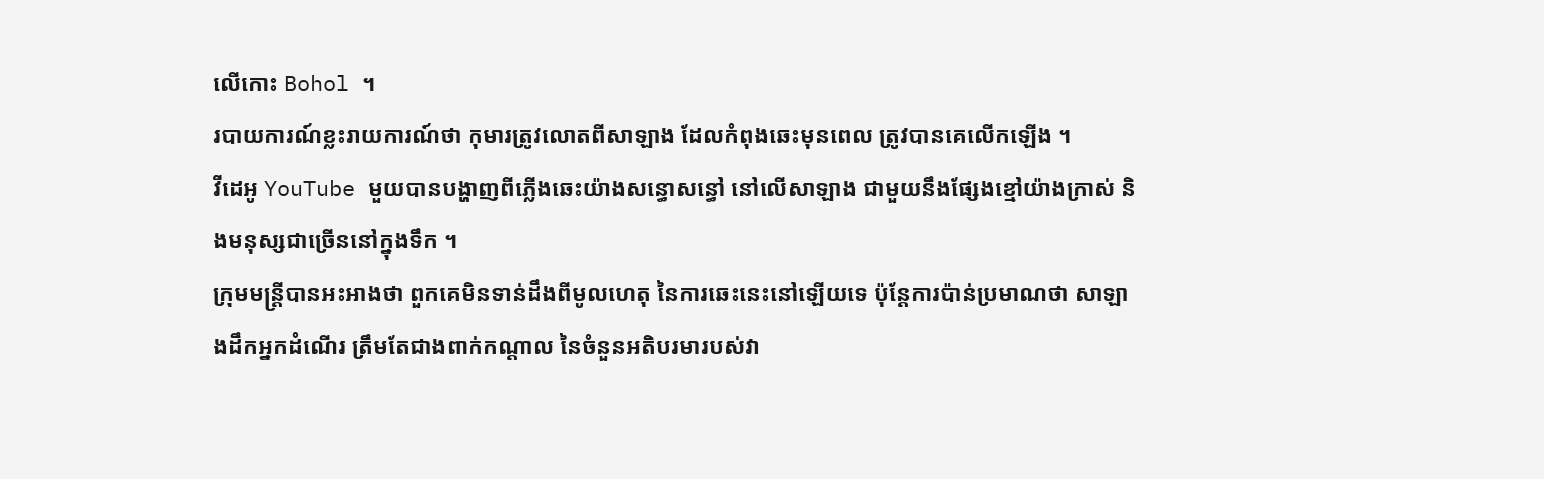លើកោះ Bohol ។
របាយការណ៍ខ្លះរាយការណ៍ថា កុមារត្រូវលោតពីសាឡាង ដែលកំពុងឆេះមុនពេល ត្រូវបានគេលើកឡើង ។
វីដេអូ YouTube មួយបានបង្ហាញពីភ្លើងឆេះយ៉ាងសន្ធោសន្ធៅ នៅលើសាឡាង ជាមួយនឹងផ្សែងខ្មៅយ៉ាងក្រាស់ និងមនុស្សជាច្រើននៅក្នុងទឹក ។
ក្រុមមន្ត្រីបានអះអាងថា ពួកគេមិនទាន់ដឹងពីមូលហេតុ នៃការឆេះនេះនៅឡើយទេ ប៉ុន្តែការប៉ាន់ប្រមាណថា សាឡាងដឹកអ្នកដំណើរ ត្រឹមតែជាងពាក់កណ្តាល នៃចំនួនអតិបរមារបស់វា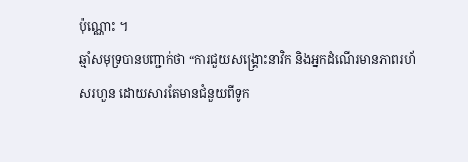ប៉ុណ្ណោះ ។
ឆ្មាំសមុទ្របានបញ្ជាក់ថា “ការជួយសង្គ្រោះនាវិក និងអ្នកដំណើរមានភាពរហ័សរហួន ដោយសារតែមានជំនួយពីទូក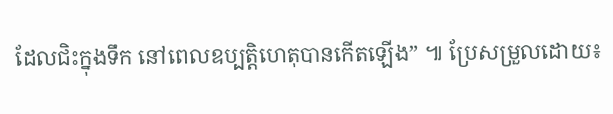ដែលជិះក្នុងទឹក នៅពេលឧប្បត្តិហេតុបានកើតឡើង” ៕ ប្រែសម្រួលដោយ៖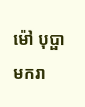ម៉ៅ បុប្ផាមករា